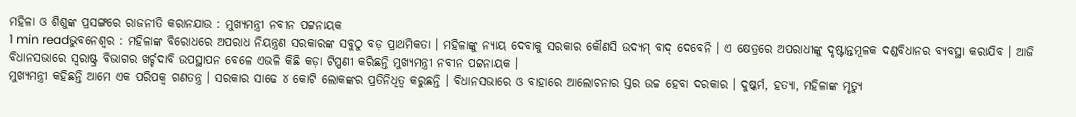ମହିଳା ଓ ଶିଶୁଙ୍କ ପ୍ରସଙ୍ଗରେ ରାଜନୀତି କରାନଯାଉ : ମୁଖ୍ୟମନ୍ତ୍ରୀ ନବୀନ ପଟ୍ଟନାୟକ
1 min readଭୁବନେଶ୍ୱର : ମହିଳାଙ୍କ ବିରୋଧରେ ଅପରାଧ ନିୟନ୍ତ୍ରଣ ସରକାରଙ୍କ ସବୁଠୁ ବଡ଼ ପ୍ରାଥମିକତା । ମହିଳାଙ୍କୁ ନ୍ୟାୟ ଦେବାକୁ ସରକାର କୌଣସି ଉଦ୍ୟମ୍ ବାଦ୍ ଦେବେନି । ଏ କ୍ଷେତ୍ରରେ ଅପରାଧୀଙ୍କୁ ଦୃଷ୍ଟାନ୍ତମୂଳକ ଦଣ୍ଡବିଧାନର ବ୍ୟବସ୍ଥା କରାଯିବ । ଆଜି ବିଧାନସଭାରେ ସ୍ୱରାଷ୍ଟ୍ର ବିଭାଗର ଖର୍ଚ୍ଚଦାବି ଉପସ୍ଥାପନ ବେଳେ ଏଭଳି କିଛି କଡ଼ା ଟିପ୍ପଣୀ କରିଛନ୍ତି ମୁଖ୍ୟମନ୍ତ୍ରୀ ନବୀନ ପଟ୍ଟନାୟକ ।
ମୁଖ୍ୟମନ୍ତ୍ରୀ କହିଛନ୍ତି ଆମେ ଏକ ପରିପକ୍ୱ ଗଣତନ୍ତ୍ର । ସରକାର ସାଢେ ୪ କୋଟି ଲୋକଙ୍କର ପ୍ରତିନିଧିତ୍ୱ କରୁଛନ୍ତି । ବିଧାନସଭାରେ ଓ ବାହାରେ ଆଲୋଚନାର ସ୍ତର ଉଚ୍ଚ ହେବା ଦରକାର । ଦୁଷ୍କର୍ମ, ହତ୍ୟା, ମହିଳାଙ୍କ ମୃତ୍ୟୁ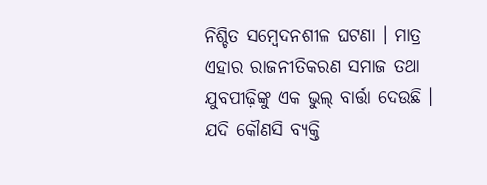ନିଶ୍ଚିତ ସମ୍ବେଦନଶୀଳ ଘଟଣା । ମାତ୍ର ଏହାର ରାଜନୀତିକରଣ ସମାଜ ତଥା ଯୁବପୀଢ଼ିଙ୍କୁ ଏକ ଭୁଲ୍ ବାର୍ତ୍ତା ଦେଉଛି ।
ଯଦି କୌଣସି ବ୍ୟକ୍ତି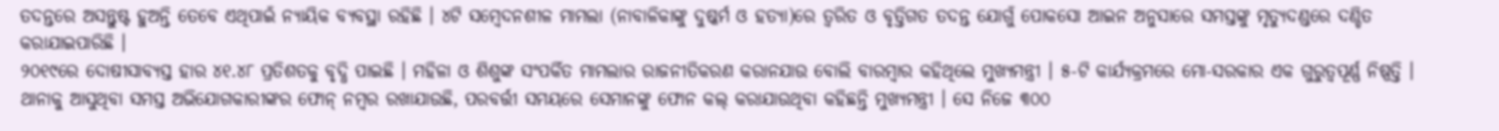ତଦନ୍ତରେ ଅସନ୍ତୁଷ୍ଟ ହୁଅନ୍ତି ତେବେ ଏଥିପାଇଁ ନ୍ୟାୟିକ ବ୍ୟବସ୍ଥା ରହିଛି । ୪ଟି ସମ୍ବେଦନଶୀଳ ମାମଲା (ନାବାଳିକାଙ୍କୁ ଦୁଷ୍କର୍ମ ଓ ହତ୍ୟା)ରେ ତ୍ୱରିତ ଓ ବୃତ୍ତିଗତ ତଦନ୍ତ ଯୋଗୁଁ ପୋକସୋ ଆଇନ ଅନୁସାରେ ସମସ୍ତଙ୍କୁ ମୃତ୍ୟୁଦଣ୍ଡରେ ଦଣ୍ଡିତ କରାଯାଇପାରିଛି ।
୨୦୧୯ରେ ଦୋଷୀସାବ୍ୟସ୍ତ ହାର ୪୧.୪୮ ପ୍ରତିଶତକୁ ବୃଦ୍ଧି ପାଇଛି । ମହିଳା ଓ ଶିଶୁଙ୍କ ସଂପର୍କିତ ମାମଲାର ରାଜନୀତିକରଣ କରାନଯାଉ ବୋଲି ବାରମ୍ବାର କହିଥିଲେ ମୁଖ୍ୟମନ୍ତ୍ରୀ । ୫-ଟି କାର୍ଯ୍ୟକ୍ରମରେ ମୋ-ସରକାର ଏକ ଗୁରୁତ୍ୱପୂର୍ଣ୍ଣ ନିଷ୍ପତ୍ତି । ଥାନାକୁ ଆସୁଥିବା ସମସ୍ତ ଅଭିଯୋଗକାରୀଙ୍କର ଫୋନ୍ ନମ୍ବର ରଖାଯାଉଛି, ପରବର୍ତ୍ତୀ ସମୟରେ ସେମାନଙ୍କୁ ଫୋନ କଲ୍ କରାଯାଉଥିବା କହିଛନ୍ତି ମୁଖ୍ୟମନ୍ତ୍ରୀ । ସେ ନିଜେ ୩୦୦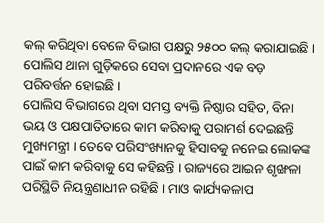କଲ୍ କରିଥିବା ବେଳେ ବିଭାଗ ପକ୍ଷରୁ ୨୫୦୦ କଲ୍ କରାଯାଇଛି । ପୋଲିସ ଥାନା ଗୁଡ଼ିକରେ ସେବା ପ୍ରଦାନରେ ଏକ ବଡ଼ ପରିବର୍ତ୍ତନ ହୋଇଛି ।
ପୋଲିସ ବିଭାଗରେ ଥିବା ସମସ୍ତ ବ୍ୟକ୍ତି ନିଷ୍ଠାର ସହିତ, ବିନା ଭୟ ଓ ପକ୍ଷପାତିତାରେ କାମ କରିବାକୁ ପରାମର୍ଶ ଦେଇଛନ୍ତି ମୁଖ୍ୟମନ୍ତ୍ରୀ । ତେବେ ପରିସଂଖ୍ୟାନକୁ ହିସାବକୁ ନନେଇ ଲୋକଙ୍କ ପାଇଁ କାମ କରିବାକୁ ସେ କହିଛନ୍ତି । ରାଜ୍ୟରେ ଆଇନ ଶୃଙ୍ଖଳା ପରିସ୍ଥିତି ନିୟନ୍ତ୍ରଣାଧୀନ ରହିଛି । ମାଓ କାର୍ଯ୍ୟକଳାପ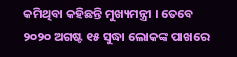କମିଥିବା କହିଛନ୍ତି ମୁଖ୍ୟମନ୍ତ୍ରୀ । ତେବେ ୨୦୨୦ ଅଗଷ୍ଟ ୧୫ ସୁଦ୍ଧା ଲୋକଙ୍କ ପାଖରେ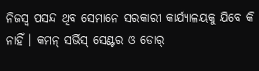ନିଜସ୍ୱ ପସନ୍ଦ ଥିବ ସେମାନେ ସରକାରୀ କାର୍ଯ୍ୟାଳୟକୁ ଯିବେ କି ନାହିଁ । କମନ୍ ସର୍ଭିସ୍ ସେଣ୍ଟର ଓ ଡୋର୍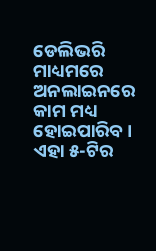ଡେଲିଭରି ମାଧ୍ୟମରେ ଅନଲାଇନରେ କାମ ମଧ୍ୟ ହୋଇପାରିବ । ଏହା ୫-ଟିର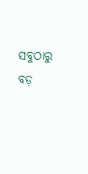ସବୁଠାରୁ ବଡ଼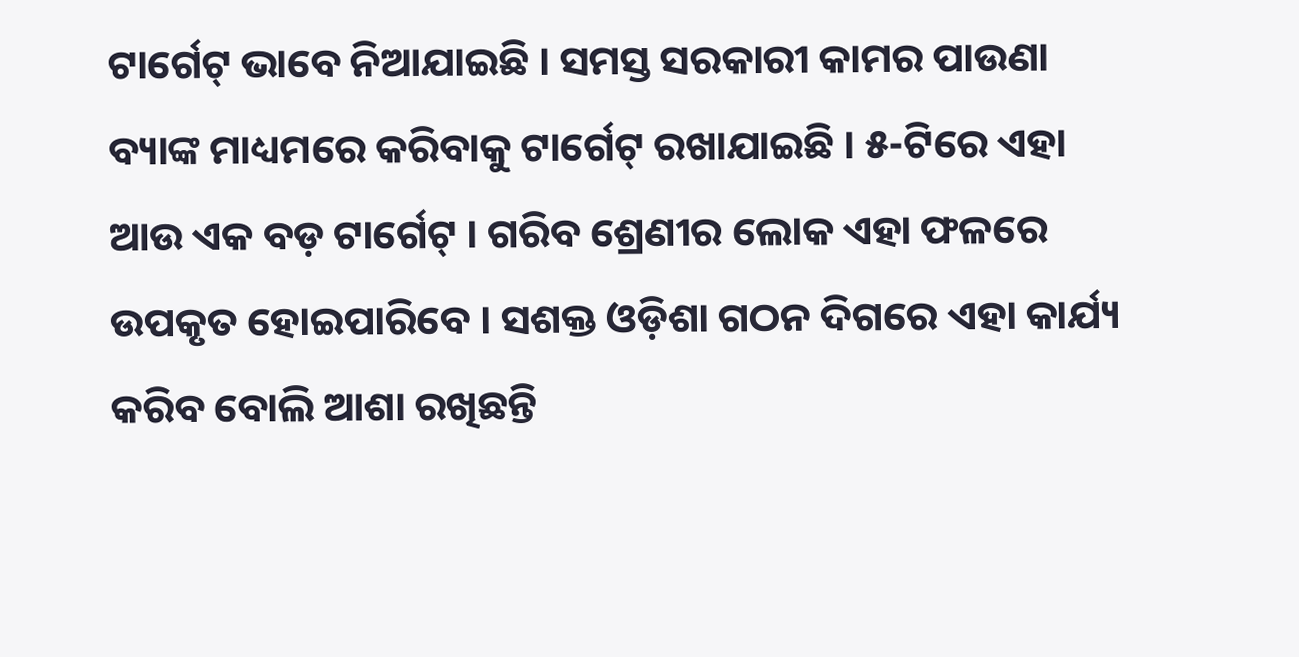ଟାର୍ଗେଟ୍ ଭାବେ ନିଆଯାଇଛି । ସମସ୍ତ ସରକାରୀ କାମର ପାଉଣା ବ୍ୟାଙ୍କ ମାଧ୍ୟମରେ କରିବାକୁ ଟାର୍ଗେଟ୍ ରଖାଯାଇଛି । ୫-ଟିରେ ଏହା ଆଉ ଏକ ବଡ଼ ଟାର୍ଗେଟ୍ । ଗରିବ ଶ୍ରେଣୀର ଲୋକ ଏହା ଫଳରେ ଉପକୃତ ହୋଇପାରିବେ । ସଶକ୍ତ ଓଡ଼ିଶା ଗଠନ ଦିଗରେ ଏହା କାର୍ଯ୍ୟ କରିବ ବୋଲି ଆଶା ରଖିଛନ୍ତି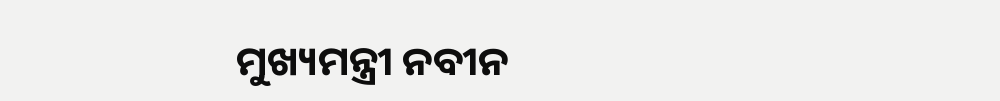ମୁଖ୍ୟମନ୍ତ୍ରୀ ନବୀନ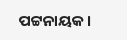ପଟ୍ଟନାୟକ ।